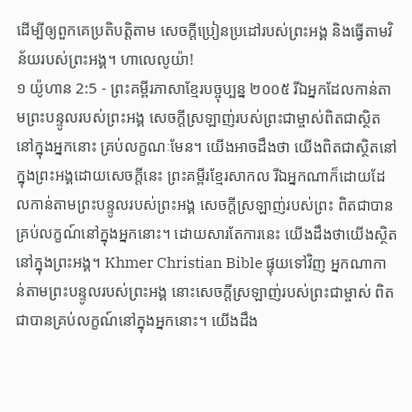ដើម្បីឲ្យពួកគេប្រតិបត្តិតាម សេចក្ដីប្រៀនប្រដៅរបស់ព្រះអង្គ និងធ្វើតាមវិន័យរបស់ព្រះអង្គ។ ហាលេលូយ៉ា!
១ យ៉ូហាន 2:5 - ព្រះគម្ពីរភាសាខ្មែរបច្ចុប្បន្ន ២០០៥ រីឯអ្នកដែលកាន់តាមព្រះបន្ទូលរបស់ព្រះអង្គ សេចក្ដីស្រឡាញ់របស់ព្រះជាម្ចាស់ពិតជាស្ថិតនៅក្នុងអ្នកនោះ គ្រប់លក្ខណៈមែន។ យើងអាចដឹងថា យើងពិតជាស្ថិតនៅក្នុងព្រះអង្គដោយសេចក្ដីនេះ ព្រះគម្ពីរខ្មែរសាកល រីឯអ្នកណាក៏ដោយដែលកាន់តាមព្រះបន្ទូលរបស់ព្រះអង្គ សេចក្ដីស្រឡាញ់របស់ព្រះ ពិតជាបានគ្រប់លក្ខណ៍នៅក្នុងអ្នកនោះ។ ដោយសារតែការនេះ យើងដឹងថាយើងស្ថិតនៅក្នុងព្រះអង្គ។ Khmer Christian Bible ផ្ទុយទៅវិញ អ្នកណាកាន់តាមព្រះបន្ទូលរបស់ព្រះអង្គ នោះសេចក្ដីស្រឡាញ់របស់ព្រះជាម្ចាស់ ពិតជាបានគ្រប់លក្ខណ៍នៅក្នុងអ្នកនោះ។ យើងដឹង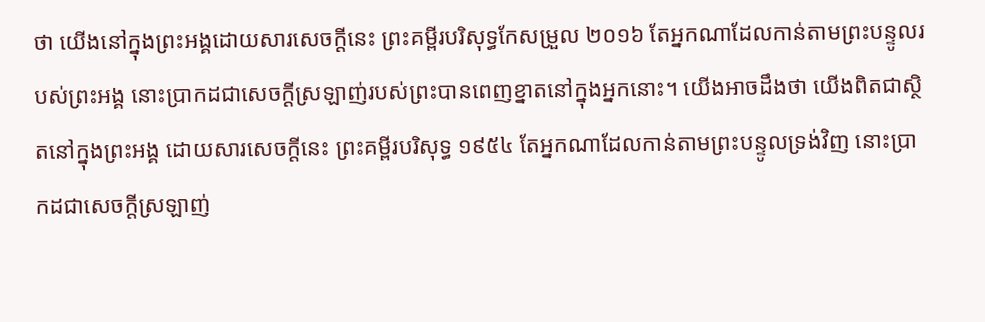ថា យើងនៅក្នុងព្រះអង្គដោយសារសេចក្ដីនេះ ព្រះគម្ពីរបរិសុទ្ធកែសម្រួល ២០១៦ តែអ្នកណាដែលកាន់តាមព្រះបន្ទូលរបស់ព្រះអង្គ នោះប្រាកដជាសេចក្ដីស្រឡាញ់របស់ព្រះបានពេញខ្នាតនៅក្នុងអ្នកនោះ។ យើងអាចដឹងថា យើងពិតជាស្ថិតនៅក្នុងព្រះអង្គ ដោយសារសេចក្ដីនេះ ព្រះគម្ពីរបរិសុទ្ធ ១៩៥៤ តែអ្នកណាដែលកាន់តាមព្រះបន្ទូលទ្រង់វិញ នោះប្រាកដជាសេចក្ដីស្រឡាញ់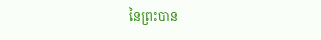នៃព្រះបាន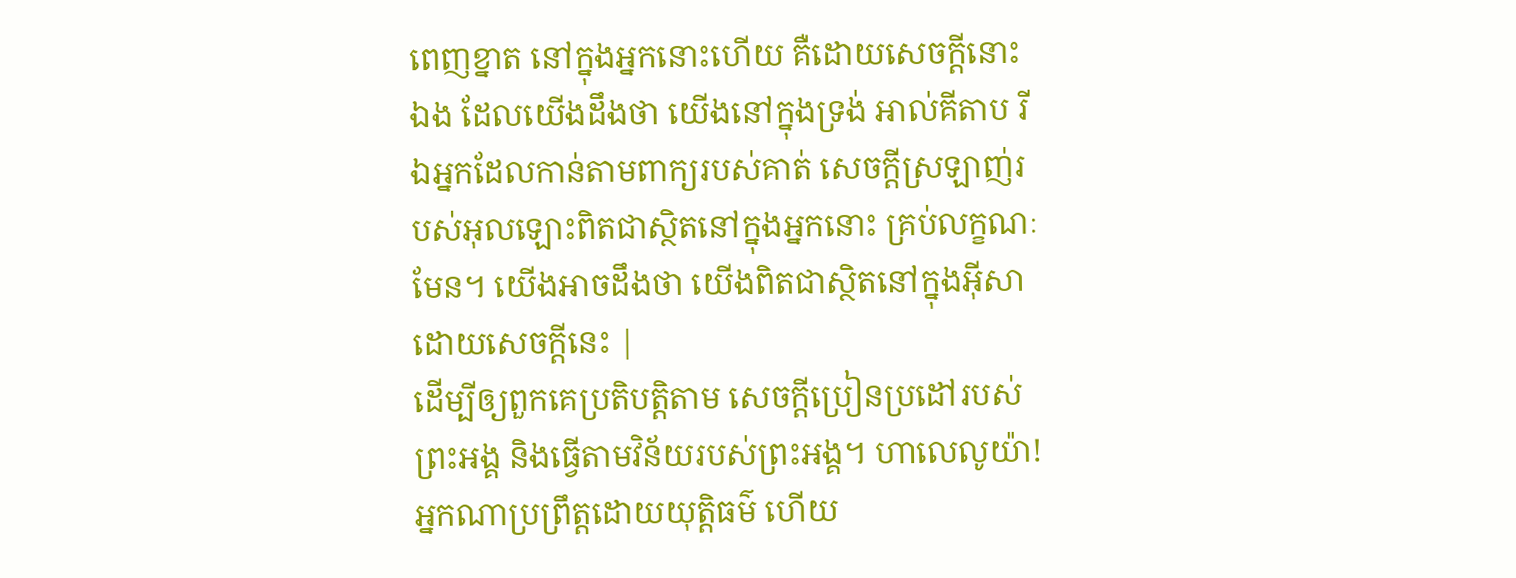ពេញខ្នាត នៅក្នុងអ្នកនោះហើយ គឺដោយសេចក្ដីនោះឯង ដែលយើងដឹងថា យើងនៅក្នុងទ្រង់ អាល់គីតាប រីឯអ្នកដែលកាន់តាមពាក្យរបស់គាត់ សេចក្ដីស្រឡាញ់របស់អុលឡោះពិតជាស្ថិតនៅក្នុងអ្នកនោះ គ្រប់លក្ខណៈមែន។ យើងអាចដឹងថា យើងពិតជាស្ថិតនៅក្នុងអ៊ីសាដោយសេចក្ដីនេះ |
ដើម្បីឲ្យពួកគេប្រតិបត្តិតាម សេចក្ដីប្រៀនប្រដៅរបស់ព្រះអង្គ និងធ្វើតាមវិន័យរបស់ព្រះអង្គ។ ហាលេលូយ៉ា!
អ្នកណាប្រព្រឹត្តដោយយុត្តិធម៌ ហើយ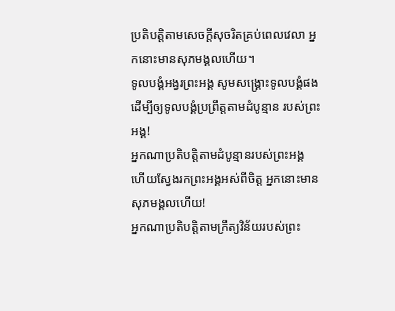ប្រតិបត្តិតាមសេចក្ដីសុចរិតគ្រប់ពេលវេលា អ្នកនោះមានសុភមង្គលហើយ។
ទូលបង្គំអង្វរព្រះអង្គ សូមសង្គ្រោះទូលបង្គំផង ដើម្បីឲ្យទូលបង្គំប្រព្រឹត្តតាមដំបូន្មាន របស់ព្រះអង្គ!
អ្នកណាប្រតិបត្តិតាមដំបូន្មានរបស់ព្រះអង្គ ហើយស្វែងរកព្រះអង្គអស់ពីចិត្ត អ្នកនោះមានសុភមង្គលហើយ!
អ្នកណាប្រតិបត្តិតាមក្រឹត្យវិន័យរបស់ព្រះ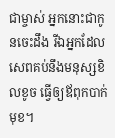ជាម្ចាស់ អ្នកនោះជាកូនចេះដឹង រីឯអ្នកដែលសេពគប់នឹងមនុស្សខិលខូច ធ្វើឲ្យឪពុកបាក់មុខ។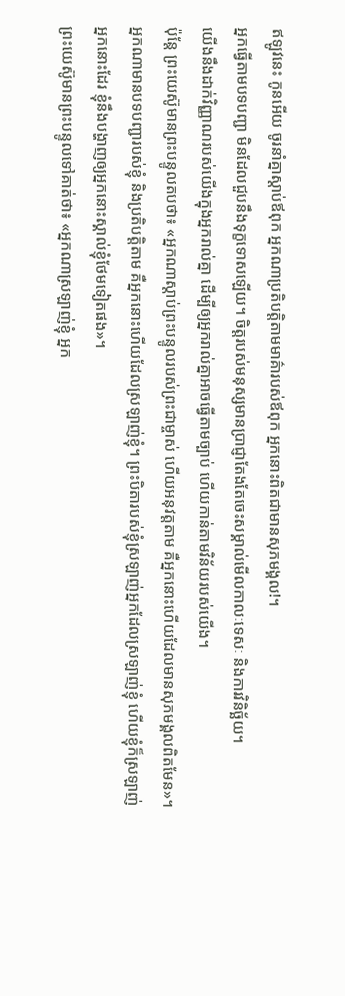ឥឡូវនេះ កូនអើយ ចូរនាំគ្នាស្ដាប់ឪពុក អ្នកណាប្រតិបត្តិតាមមាគ៌ារបស់ឪពុក អ្នកនោះពិតជាមានសុភមង្គល!។
អ្នកធ្វើតាមបទបញ្ជា មិនដែលជួបនឹងទុក្ខទោសឡើយ។ ចិត្តរបស់មនុស្សមានប្រាជ្ញាតែងតែចេះសម្គាល់មើលកាលៈទេសៈ និងការវិនិច្ឆ័យ។
យើងនឹងដាក់វិញ្ញាណរបស់យើងក្នុងអ្នករាល់គ្នា ដើម្បីឲ្យអ្នករាល់គ្នាអាចធ្វើតាមច្បាប់ ហើយកាន់តាមវិន័យរបស់យើង។
ប៉ុន្តែ ព្រះយេស៊ូមានព្រះបន្ទូលតបថា៖ «អ្នកណាស្ដាប់ព្រះបន្ទូលរបស់ព្រះជាម្ចាស់ ហើយអនុវត្តតាម គឺអ្នកនោះហើយដែលមានសុភមង្គលពិតមែន»។
អ្នកណាមានបទបញ្ជារបស់ខ្ញុំ និងប្រតិបត្តិតាម គឺអ្នកនោះហើយដែលស្រឡាញ់ខ្ញុំ។ ព្រះបិតារបស់ខ្ញុំស្រឡាញ់អ្នកដែលស្រឡាញ់ខ្ញុំ ហើយខ្ញុំក៏ស្រឡាញ់អ្នកនោះដែរ ខ្ញុំនឹងបង្ហាញឲ្យអ្នកនោះស្គាល់ខ្ញុំថែមទៀតផង»។
ព្រះយេស៊ូមានព្រះបន្ទូលទៅគាត់ថា៖ «អ្នកណាស្រឡាញ់ខ្ញុំ អ្នក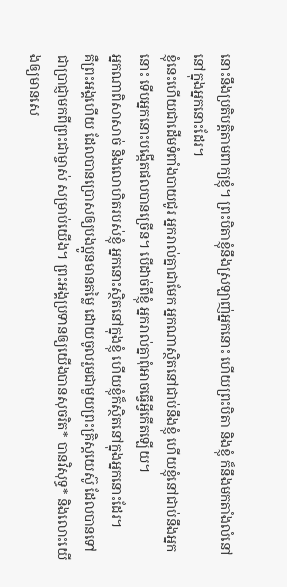នោះនឹងប្រតិបត្តិតាមពាក្យខ្ញុំ។ ព្រះបិតាខ្ញុំនឹងស្រឡាញ់អ្នកនោះ ហើយព្រះបិតា និងខ្ញុំ ក៏នឹងមកតាំងលំនៅ នៅក្នុងអ្នកនោះដែរ។
ខ្ញុំនេះហើយជាដើមទំពាំងបាយជូរ អ្នករាល់គ្នាជាមែក អ្នកណាស្ថិតនៅជាប់នឹងខ្ញុំ ហើយខ្ញុំនៅជាប់នឹងអ្នកនោះ ទើបអ្នកនោះបង្កើតផលបានច្រើន។ បើដាច់ពីខ្ញុំ អ្នករាល់គ្នាពុំអាចធ្វើអ្វីកើតឡើយ។
អ្នកណាពិសាសាច់ និងលោហិតរបស់ខ្ញុំ អ្នកនោះស្ថិតនៅក្នុងខ្ញុំ ហើយខ្ញុំក៏ស្ថិតនៅក្នុងអ្នកនោះដែរ។
គឺព្រះអង្គហើយ ដែលបានប្រោសឲ្យបងប្អូនមានតម្លៃ ដោយចូលរួមជាមួយព្រះគ្រិស្តយេស៊ូ ដែលបានទៅជាប្រាជ្ញាមកពីព្រះជាម្ចាស់ សម្រាប់យើង។ ព្រះអង្គប្រទានឲ្យយើងបានសុចរិត* បានវិសុទ្ធ* និងលោះយើងឲ្យមានសេ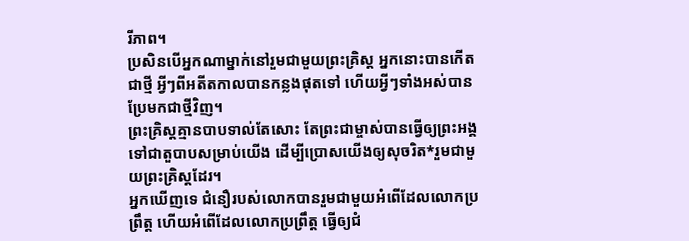រីភាព។
ប្រសិនបើអ្នកណាម្នាក់នៅរួមជាមួយព្រះគ្រិស្ត អ្នកនោះបានកើតជាថ្មី អ្វីៗពីអតីតកាលបានកន្លងផុតទៅ ហើយអ្វីៗទាំងអស់បានប្រែមកជាថ្មីវិញ។
ព្រះគ្រិស្តគ្មានបាបទាល់តែសោះ តែព្រះជាម្ចាស់បានធ្វើឲ្យព្រះអង្គទៅជាតួបាបសម្រាប់យើង ដើម្បីប្រោសយើងឲ្យសុចរិត*រួមជាមួយព្រះគ្រិស្តដែរ។
អ្នកឃើញទេ ជំនឿរបស់លោកបានរួមជាមួយអំពើដែលលោកប្រព្រឹត្ត ហើយអំពើដែលលោកប្រព្រឹត្ត ធ្វើឲ្យជំ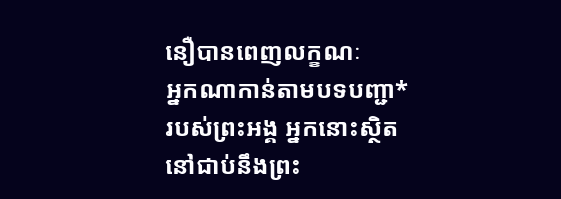នឿបានពេញលក្ខណៈ
អ្នកណាកាន់តាមបទបញ្ជា*របស់ព្រះអង្គ អ្នកនោះស្ថិតនៅជាប់នឹងព្រះ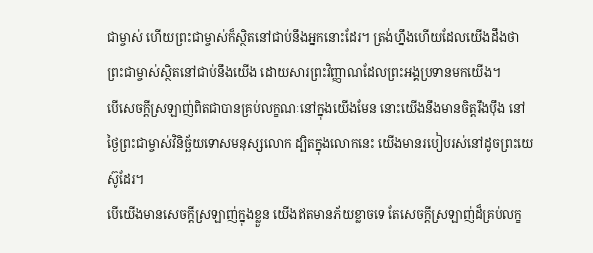ជាម្ចាស់ ហើយព្រះជាម្ចាស់ក៏ស្ថិតនៅជាប់នឹងអ្នកនោះដែរ។ ត្រង់ហ្នឹងហើយដែលយើងដឹងថា ព្រះជាម្ចាស់ស្ថិតនៅជាប់នឹងយើង ដោយសារព្រះវិញ្ញាណដែលព្រះអង្គប្រទានមកយើង។
បើសេចក្ដីស្រឡាញ់ពិតជាបានគ្រប់លក្ខណៈនៅក្នុងយើងមែន នោះយើងនឹងមានចិត្តរឹងប៉ឹង នៅថ្ងៃព្រះជាម្ចាស់វិនិច្ឆ័យទោសមនុស្សលោក ដ្បិតក្នុងលោកនេះ យើងមានរបៀបរស់នៅដូចព្រះយេស៊ូដែរ។
បើយើងមានសេចក្ដីស្រឡាញ់ក្នុងខ្លួន យើងឥតមានភ័យខ្លាចទេ តែសេចក្ដីស្រឡាញ់ដ៏គ្រប់លក្ខ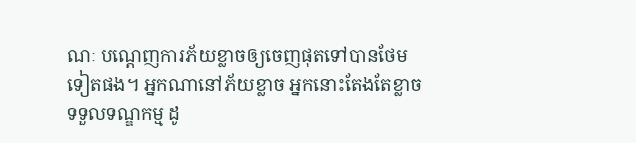ណៈ បណ្ដេញការភ័យខ្លាចឲ្យចេញផុតទៅបានថែមទៀតផង។ អ្នកណានៅភ័យខ្លាច អ្នកនោះតែងតែខ្លាចទទួលទណ្ឌកម្ម ដូ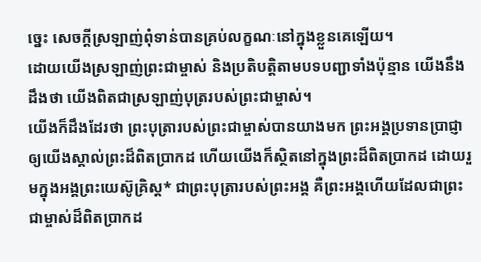ច្នេះ សេចក្ដីស្រឡាញ់ពុំទាន់បានគ្រប់លក្ខណៈនៅក្នុងខ្លួនគេឡើយ។
ដោយយើងស្រឡាញ់ព្រះជាម្ចាស់ និងប្រតិបត្តិតាមបទបញ្ជាទាំងប៉ុន្មាន យើងនឹងដឹងថា យើងពិតជាស្រឡាញ់បុត្ររបស់ព្រះជាម្ចាស់។
យើងក៏ដឹងដែរថា ព្រះបុត្រារបស់ព្រះជាម្ចាស់បានយាងមក ព្រះអង្គប្រទានប្រាជ្ញាឲ្យយើងស្គាល់ព្រះដ៏ពិតប្រាកដ ហើយយើងក៏ស្ថិតនៅក្នុងព្រះដ៏ពិតប្រាកដ ដោយរួមក្នុងអង្គព្រះយេស៊ូគ្រិស្ត* ជាព្រះបុត្រារបស់ព្រះអង្គ គឺព្រះអង្គហើយដែលជាព្រះជាម្ចាស់ដ៏ពិតប្រាកដ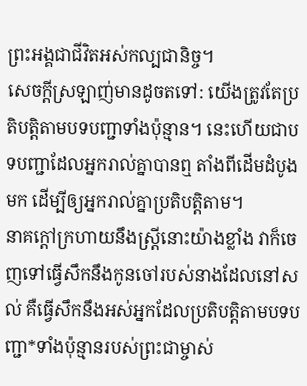ព្រះអង្គជាជីវិតអស់កល្បជានិច្ច។
សេចក្ដីស្រឡាញ់មានដូចតទៅ: យើងត្រូវតែប្រតិបត្តិតាមបទបញ្ជាទាំងប៉ុន្មាន។ នេះហើយជាបទបញ្ជាដែលអ្នករាល់គ្នាបានឮ តាំងពីដើមដំបូងមក ដើម្បីឲ្យអ្នករាល់គ្នាប្រតិបត្តិតាម។
នាគក្ដៅក្រហាយនឹងស្ត្រីនោះយ៉ាងខ្លាំង វាក៏ចេញទៅធ្វើសឹកនឹងកូនចៅរបស់នាងដែលនៅសល់ គឺធ្វើសឹកនឹងអស់អ្នកដែលប្រតិបត្តិតាមបទបញ្ជា*ទាំងប៉ុន្មានរបស់ព្រះជាម្ចាស់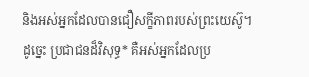និងអស់អ្នកដែលបានជឿសក្ខីភាពរបស់ព្រះយេស៊ូ។
ដូច្នេះ ប្រជាជនដ៏វិសុទ្ធ* គឺអស់អ្នកដែលប្រ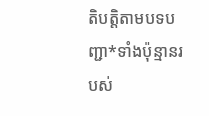តិបត្តិតាមបទបញ្ជា*ទាំងប៉ុន្មានរបស់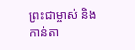ព្រះជាម្ចាស់ និងកាន់តា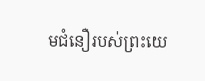មជំនឿរបស់ព្រះយេ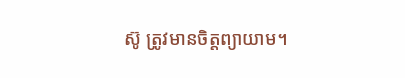ស៊ូ ត្រូវមានចិត្តព្យាយាម។